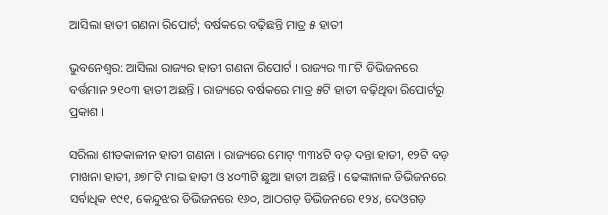ଆସିଲା ହାତୀ ଗଣନା ରିପୋର୍ଟ; ବର୍ଷକରେ ବଢ଼ିଛନ୍ତି ମାତ୍ର ୫ ହାତୀ

ଭୁବନେଶ୍ୱର: ଆସିଲା ରାଜ୍ୟର ହାତୀ ଗଣନା ରିପୋର୍ଟ । ରାଜ୍ୟର ୩୮ଟି ଡିଭିଜନରେ ବର୍ତ୍ତମାନ ୨୧୦୩ ହାତୀ ଅଛନ୍ତି । ରାଜ୍ୟରେ ବର୍ଷକରେ ମାତ୍ର ୫ଟି ହାତୀ ବଢ଼ିଥିବା ରିପୋର୍ଟରୁ ପ୍ରକାଶ ।

ସରିଲା ଶୀତକାଳୀନ ହାତୀ ଗଣନା । ରାଜ୍ୟରେ ମୋଟ୍ ୩୩୪ଟି ବଡ଼ ଦନ୍ତା ହାତୀ, ୧୨ଟି ବଡ଼ ମାଖନା ହାତୀ, ୬୭୮ଟି ମାଇ ହାତୀ ଓ ୪୦୩ଟି ଛୁଆ ହାତୀ ଅଛନ୍ତି । ଢେଙ୍କାନାଳ ଡିଭିଜନରେ ସର୍ବାଧିକ ୧୯୧, କେନ୍ଦୁଝର ଡିଭିଜନରେ ୧୬୦, ଆଠଗଡ଼ ଡିଭିଜନରେ ୧୨୪, ଦେଓଗଡ଼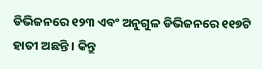ଡିଭିଜନରେ ୧୨୩ ଏବଂ ଅନୁଗୁଳ ଡିଭିଜନରେ ୧୧୭ଟି ହାତୀ ଅଛନ୍ତି । କିନ୍ତୁ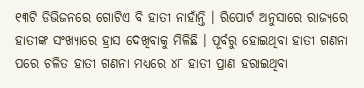୧୩ଟି ଡିଭିଜନରେ ଗୋଟିଏ ବି ହାତୀ ନାହାଁନ୍ତି । ରିପୋର୍ଟ ଅନୁସାରେ ରାଜ୍ୟରେ ହାତୀଙ୍କ ସଂଖ୍ୟାରେ ହ୍ରାସ ଦେଖିବାକୁ ମିଳିଛି । ପୂର୍ବରୁ ହୋଇଥିବା ହାତୀ ଗଣନା ପରେ ଚଳିତ ହାତୀ ଗଣନା ମଧ୍ୟରେ ୪୮ ହାତୀ ପ୍ରାଣ ହରାଇଥିବା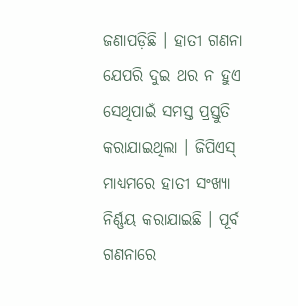ଜଣାପଡ଼ିଛି । ହାତୀ ଗଣନା ଯେପରି ଦୁଇ ଥର ନ ହୁଏ ସେଥିପାଇଁ ସମସ୍ତ ପ୍ରସ୍ତୁତି କରାଯାଇଥିଲା । ଜିପିଏସ୍ ମାଧ୍ୟମରେ ହାତୀ ସଂଖ୍ୟା ନିର୍ଣ୍ଣୟ କରାଯାଇଛି । ପୂର୍ବ ଗଣନାରେ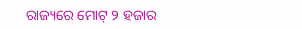ରାଜ୍ୟରେ ମୋଟ୍ ୨ ହଜାର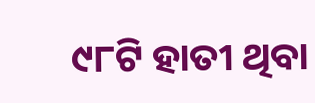୯୮ଟି ହାତୀ ଥିବା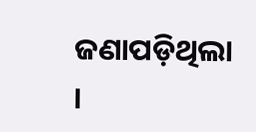ଜଣାପଡ଼ିଥିଲା ।